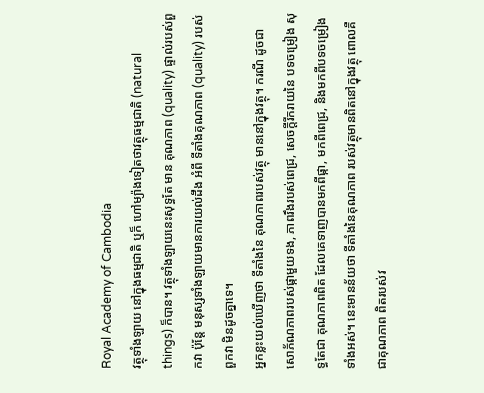Royal Academy of Cambodia
វត្ថុទាំងឡាយ នៅក្នុងធម្មជាតិ ឬក៏ ហៅម្យ៉ាងទៀតថាវត្ថុធម្មជាតិ (natural things) ក៏បាន។ វត្ថុទាំងឡាយនេះសុទ្ធតែ មាន គុណភាព (quality) ផ្ទាល់របស់ពួកវា ប៉ុន្តែ មនុស្សទាំងឡាយមានការយល់ដឹង អំពី ទីតាំងគុណភាព (quality) របស់ពួកវា មិនដូចគ្នាទេ។
អ្នកខ្លះយល់ឃើញថា ទីតាំងនៃ គុណភាពរបស់វត្ថុ មាននៅក្នុងវត្ថុ។ ករណី ដូចជា សោភ័ណភាពរបស់ផ្កាមួយទង, ភាពរឹងរបស់ពេជ្រ, សេចក្ដីរីករាយនៃ បទចម្រៀង សុទ្ធតែជា គុណភាពពិត ដែលគេទាញបានមកពីផ្កា, មកពីពេជ្រ, និងមកពីបទចម្រៀងទាំងអស់។ នេះមានន័យថា ទីតាំងនៃគុណភាព របស់វត្ថុមានពិតនៅក្នុងវត្ថុ ពោលគឺជាគុណភាព ពិតរបស់វ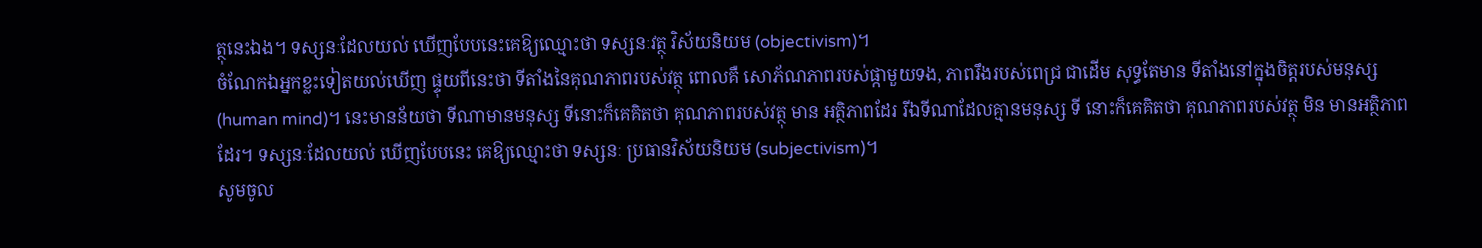ត្ថុនេះឯង។ ទស្សនៈដែលយល់ ឃើញបែបនេះគេឱ្យឈ្មោះថា ទស្សនៈវត្ថុ វិស័យនិយម (objectivism)។
ចំណែកឯអ្នកខ្លះទៀតយល់ឃើញ ផ្ទុយពីនេះថា ទីតាំងនៃគុណភាពរបស់វត្ថុ ពោលគឺ សោភ័ណភាពរបស់ផ្កាមួយទង, ភាពរឹងរបស់ពេជ្រ ជាដើម សុទ្ធតែមាន ទីតាំងនៅក្នុងចិត្តរបស់មនុស្ស (human mind)។ នេះមានន័យថា ទីណាមានមនុស្ស ទីនោះក៏គេគិតថា គុណភាពរបស់វត្ថុ មាន អត្ថិភាពដែរ រីឯទីណាដែលគ្មានមនុស្ស ទី នោះក៏គេគិតថា គុណភាពរបស់វត្ថុ មិន មានអត្ថិភាព ដែរ។ ទស្សនៈដែលយល់ ឃើញបែបនេះ គេឱ្យឈ្មោះថា ទស្សនៈ ប្រធានវិស័យនិយម (subjectivism)។
សូមចូល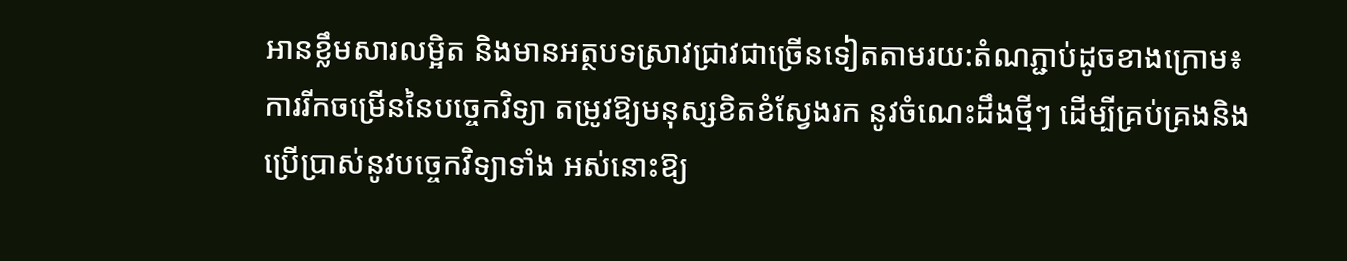អានខ្លឹមសារលម្អិត និងមានអត្ថបទស្រាវជ្រាវជាច្រើនទៀតតាមរយ:តំណភ្ជាប់ដូចខាងក្រោម៖
ការរីកចម្រើននៃបច្ចេកវិទ្យា តម្រូវឱ្យមនុស្សខិតខំស្វែងរក នូវចំណេះដឹងថ្មីៗ ដើម្បីគ្រប់គ្រងនិងប្រើប្រាស់នូវបច្ចេកវិទ្យាទាំង អស់នោះឱ្យ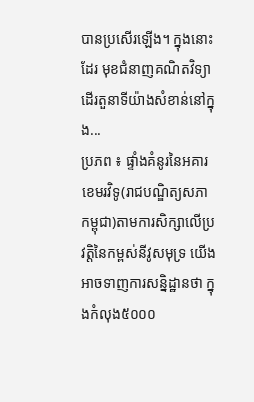បានប្រសើរឡើង។ ក្នុងនោះដែរ មុខជំនាញគណិតវិទ្យា ដើរតួនាទីយ៉ាងសំខាន់នៅក្នុង...
ប្រភព ៖ ផ្ទាំងគំនូរនៃអគារខេមរវិទូ(រាជបណ្ឌិត្យសភាកម្ពុជា)តាមការសិក្សាលើប្រវត្តិនៃកម្ពស់នីវូសមុទ្រ យើងអាចទាញការសន្និដ្ឋានថា ក្នុងកំលុង៥០០០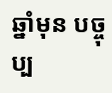ឆ្នាំមុន បច្ចុប្ប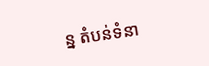ន្ន តំបន់ទំនា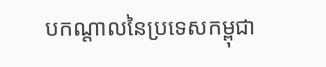បកណ្តាលនៃប្រទេសកម្ពុជា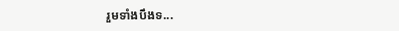រួមទាំងបឹងទ...